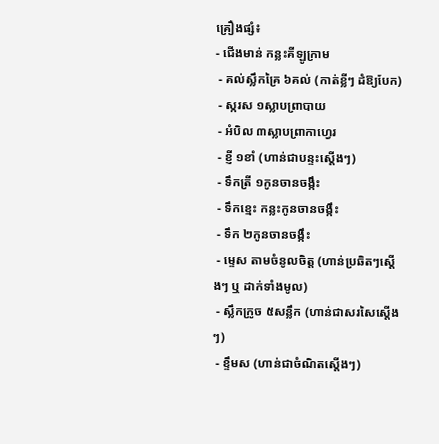គ្រឿងផ្សំ៖
- ជើងមាន់ កន្លះគីឡូក្រាម
 - គល់ស្លឹកគ្រៃ ៦គល់ (កាត់ខ្លីៗ ដំឱ្យបែក)
 - ស្ករស ១ស្លាបព្រាបាយ
 - អំបិល ៣ស្លាបព្រាកាហ្វេរ
 - ខ្ញី ១ខាំ (ហាន់ជាបន្ទះស្តើងៗ)
 - ទឹកត្រី ១កូនចានចង្កឹះ
 - ទឹកខ្មេះ កន្លះកូនចានចង្កឹះ
 - ទឹក ២កូនចានចង្កឹះ
 - ម្ទេស តាមចំនូលចិត្ត (ហាន់ប្រឆិតៗស្តើងៗ ឬ ដាក់ទាំងមូល)
 - ស្លឹកក្រូច ៥សន្លឹក (ហាន់ជាសរសៃស្តើងៗ)
 - ខ្ទឹមស (ហាន់ជាចំណិតស្តើងៗ)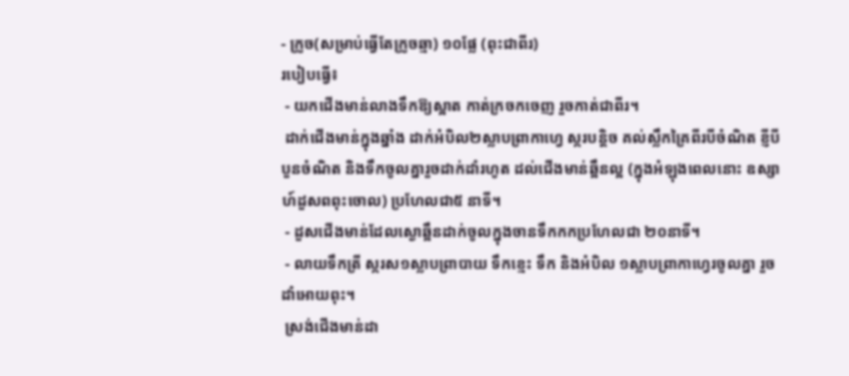- ក្រូច(សម្រាប់ធ្វើតែក្រូចឆ្មា) ១០ផ្លែ (ពុះជាពីរ)
របៀបធ្វើ៖
 - យកជើងមាន់លាងទឹកឱ្យស្អាត កាត់ក្រចកចេញ រួចកាត់ជាពីរ។
 ដាក់ជើងមាន់ក្នុងឆ្នាំង ដាក់អំបិល២ស្លាបព្រាកាហ្វេ ស្ករបន្តិច គល់ស្លឹកគ្រៃពីរបីចំណិត ខ្ញីបីបួនចំណិត និងទឹកចូលគ្នារួចដាក់ដាំរហូត ដល់ជើងមាន់ឆ្អឹនល្អ (ក្នុងអំឡុងពេលនោះ ឧស្សាហ៍ដួសពពុះចោល) ប្រហែលជា៥ នាទី។
 - ដួសជើងមាន់ដែលស្ងោឆ្អឹនដាក់ចូលក្នុងចានទឹកកកប្រហែលជា ២០នាទី។
 - លាយទឹកត្រី ស្ករស១ស្លាបព្រាបាយ ទឹកខ្មេះ ទឹក និងអំបិល ១ស្លាបព្រាកាហ្វេរចូលគ្នា រួចដាំអោយពុះ។
 ស្រង់ជើងមាន់ដា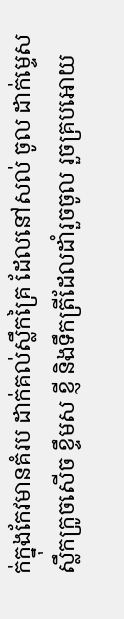ក់ក្នុងកែវមានគំរប ដាក់គល់ស្លឹកគ្រៃ ដែលនៅសល់ ចូល ដាក់ម្ទេស ស្លឹកក្រូចសើច ខ្ទឹមស ខ្ញី និងទឹកត្រីដែលដាំរួចចូល រួចគ្របអោយ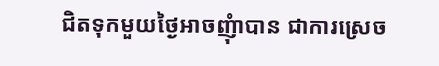ជិតទុកមួយថ្ងៃអាចញុំាបាន ជាការស្រេច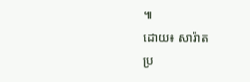៕
ដោយ៖ សារ៉ាត
ប្រ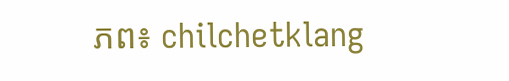ភព៖ chilchetklang